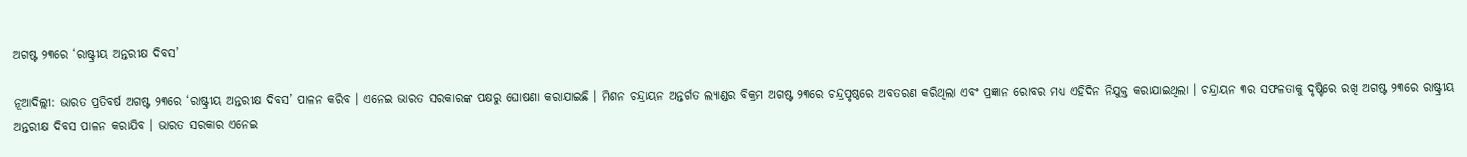ଅଗଷ୍ଟ ୨୩ରେ ‘ରାଷ୍ଟ୍ରୀୟ ଅନ୍ତରୀକ୍ଷ ଦିବସ’

ନୂଆଦିଲ୍ଲୀ: ଭାରତ ପ୍ରତିବର୍ଷ ଅଗଷ୍ଟ ୨୩ରେ ‘ରାଷ୍ଟ୍ରୀୟ ଅନ୍ତରୀକ୍ଷ ଦିବସ’ ପାଳନ କରିବ । ଏନେଇ ଭାରତ ସରକାରଙ୍କ ପକ୍ଷରୁ ଘୋଷଣା କରାଯାଇଛି । ମିଶନ ଚନ୍ଦ୍ରାୟନ ଅନ୍ତର୍ଗତ ଲ୍ୟାଣ୍ଡର ବିକ୍ରମ ଅଗଷ୍ଟ ୨୩ରେ ଚନ୍ଦ୍ରପୃଷ୍ଠରେ ଅବତରଣ କରିଥିଲା ଏବଂ ପ୍ରଜ୍ଞାନ ରୋବର ମଧ୍ୟ ଏହିଦିନ ନିଯୁକ୍ତ କରାଯାଇଥିଲା । ଚନ୍ଦ୍ରାୟନ ୩ର ସଫଳତାକୁ ଦୃଷ୍ଟିରେ ରଖି ଅଗଷ୍ଟ ୨୩ରେ ରାଷ୍ଟ୍ରୀୟ ଅନ୍ତରୀକ୍ଷ ଦିବସ ପାଳନ କରାଯିବ । ଭାରତ ସରକାର ଏନେଇ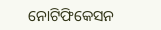ନୋଟିଫିକେସନ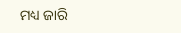ମଧ୍ୟ ଜାରି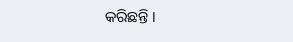କରିଛନ୍ତି ।